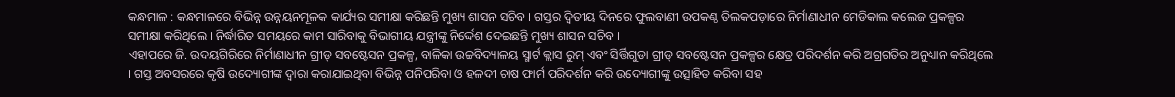କନ୍ଧମାଳ : କନ୍ଧମାଳରେ ବିଭିନ୍ନ ଉନ୍ନୟନମୂଳକ କାର୍ଯ୍ୟର ସମୀକ୍ଷା କରିଛନ୍ତି ମୁଖ୍ୟ ଶାସନ ସଚିବ । ଗସ୍ତର ଦ୍ବିତୀୟ ଦିନରେ ଫୁଲବାଣୀ ଉପକଣ୍ଠ ତିଲକପଡ଼ାରେ ନିର୍ମାଣାଧୀନ ମେଡିକାଲ କଲେଜ ପ୍ରକଳ୍ପର ସମୀକ୍ଷା କରିଥିଲେ । ନିର୍ଦ୍ଧାରିତ ସମୟରେ କାମ ସାରିବାକୁ ବିଭାଗୀୟ ଯନ୍ତ୍ରୀଙ୍କୁ ନିର୍ଦ୍ଦେଶ ଦେଇଛନ୍ତି ମୁଖ୍ୟ ଶାସନ ସଚିବ ।
ଏହାପରେ ଜି. ଉଦୟଗିରିରେ ନିର୍ମାଣାଧୀନ ଗ୍ରୀଡ୍ ସବଷ୍ଟେସନ ପ୍ରକଳ୍ପ, ବାଳିକା ଉଚ୍ଚବିଦ୍ୟାଳୟ ସ୍ମାର୍ଟ କ୍ଲାସ ରୁମ୍ ଏବଂ ସିର୍ତ୍ତିଗୁଡା ଗ୍ରୀଡ୍ ସବଷ୍ଟେସନ ପ୍ରକଳ୍ପର କ୍ଷେତ୍ର ପରିଦର୍ଶନ କରି ଅଗ୍ରଗତିର ଅନୁଧ୍ୟାନ କରିଥିଲେ । ଗସ୍ତ ଅବସରରେ କୃଷି ଉଦ୍ୟୋଗୀଙ୍କ ଦ୍ବାରା କରାଯାଇଥିବା ବିଭିନ୍ନ ପନିପରିବା ଓ ହଳଦୀ ଚାଷ ଫାର୍ମ ପରିଦର୍ଶନ କରି ଉଦ୍ୟୋଗୀଙ୍କୁ ଉତ୍ସାହିତ କରିବା ସହ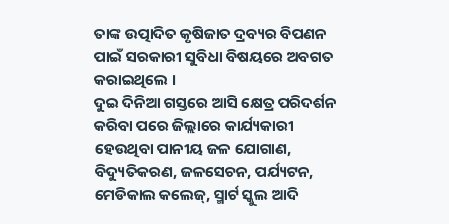ତାଙ୍କ ଉତ୍ପାଦିତ କୃଷିଜାତ ଦ୍ରବ୍ୟର ବିପଣନ ପାଇଁ ସରକାରୀ ସୁବିଧା ବିଷୟରେ ଅବଗତ କରାଇଥିଲେ ।
ଦୁଇ ଦିନିଆ ଗସ୍ତରେ ଆସି କ୍ଷେତ୍ର ପରିଦର୍ଶନ କରିବା ପରେ ଜିଲ୍ଲାରେ କାର୍ଯ୍ୟକାରୀ ହେଉଥିବା ପାନୀୟ ଜଳ ଯୋଗାଣ, ବିଦ୍ୟୁତିକରଣ, ଜଳସେଚନ, ପର୍ଯ୍ୟଟନ, ମେଡିକାଲ କଲେଜ୍, ସ୍ମାର୍ଟ ସ୍କୁଲ ଆଦି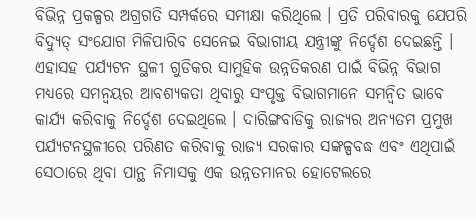ବିଭିନ୍ନ ପ୍ରକଳ୍ପର ଅଗ୍ରଗତି ସମ୍ପର୍କରେ ସମୀକ୍ଷା କରିଥିଲେ । ପ୍ରତି ପରିବାରକୁ ଯେପରି ବିଦ୍ୟୁତ୍ ସଂଯୋଗ ମିଳିପାରିବ ସେନେଇ ବିଭାଗୀୟ ଯନ୍ତ୍ରୀଙ୍କୁ ନିର୍ଦ୍ଦେଶ ଦେଇଛନ୍ତି । ଏହାସହ ପର୍ଯ୍ୟଟନ ସ୍ଥଳୀ ଗୁଡିକର ସାମୁହିକ ଉନ୍ନତିକରଣ ପାଇଁ ବିଭିନ୍ନ ବିଭାଗ ମଧ୍ୟରେ ସମନ୍ବୟର ଆବଶ୍ୟକତା ଥିବାରୁ ସଂପୃକ୍ତ ବିଭାଗମାନେ ସମନ୍ବିତ ଭାବେ କାର୍ଯ୍ୟ କରିବାକୁ ନିର୍ଦ୍ଦେଶ ଦେଇଥିଲେ । ଦାରିଙ୍ଗବାଡିକୁ ରାଜ୍ୟର ଅନ୍ୟତମ ପ୍ରମୁଖ ପର୍ଯ୍ୟଟନସ୍ଥଳୀରେ ପରିଣତ କରିବାକୁ ରାଜ୍ୟ ସରକାର ସଙ୍କଳ୍ପବଦ୍ଧ ଏବଂ ଏଥିପାଇଁ ସେଠାରେ ଥିବା ପାନ୍ଥ ନିମାସକୁ ଏକ ଉନ୍ନତମାନର ହୋଟେଲରେ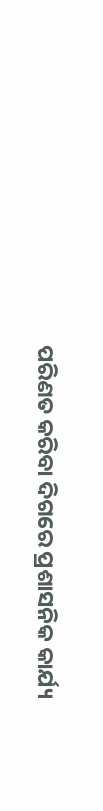ପରିଣତ କରିବା ଦିଗରେ ପ୍ରଶାସନିକ କାର୍ଯ୍ୟ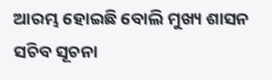ଆରମ୍ଭ ହୋଇଛି ବୋଲି ମୁଖ୍ୟ ଶାସନ ସଚିବ ସୂଚନା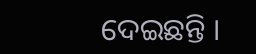ଦେଇଛନ୍ତି ।